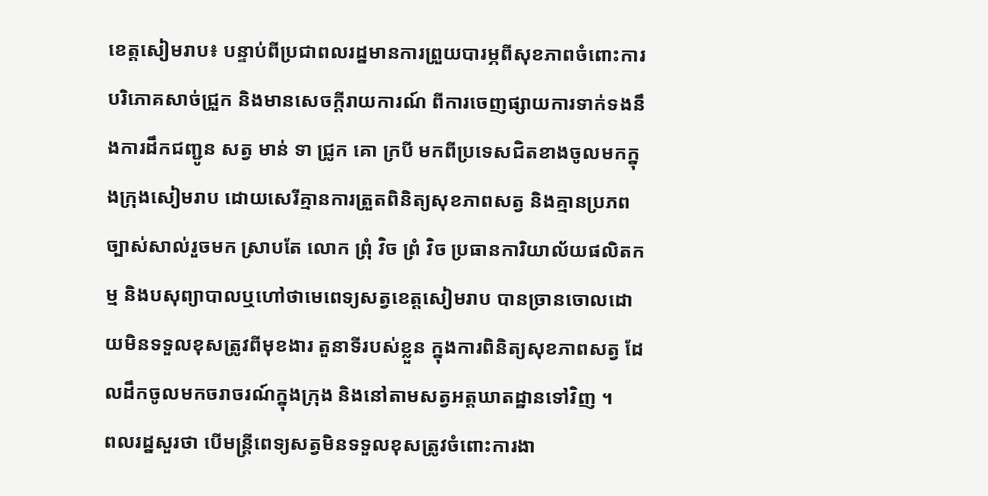ខេត្តសៀមរាប៖ បន្ទាប់ពីប្រជាពលរដ្នមានការព្រួយបារម្ភពីសុខភាពចំពោះការបរិភោគសាច់ជ្រួក និងមានសេចក្តីរាយការណ៍ ពីការចេញផ្សាយការទាក់ទងនឹងការដឹកជញ្ជូន សត្វ មាន់ ទា ជ្រូក គោ ក្របី មកពីប្រទេសជិតខាងចូលមកក្នុងក្រុងសៀមរាប ដោយសេរីគ្មានការត្រួតពិនិត្យសុខភាពសត្វ និងគ្មានប្រភពច្បាស់សាល់រួចមក ស្រាបតែ លោក ព្រុំ វិច ព្រំ វិច ប្រធានការិយាល័យផលិតកម្ម និងបសុព្យាបាលឬហៅថាមេពេទ្យសត្វខេត្តសៀមរាប បានច្រានចោលដោយមិនទទួលខុសត្រូវពីមុខងារ តួនាទីរបស់ខ្លួន ក្នុងការពិនិត្យសុខភាពសត្វ ដែលដឹកចូលមកចរាចរណ៍ក្នុងក្រុង និងនៅតាមសត្វអត្តឃាតដ្ឋានទៅវិញ ។
ពលរដ្នសួរថា បើមន្រ្ដីពេទ្យសត្វមិនទទួលខុសត្រូវចំពោះការងា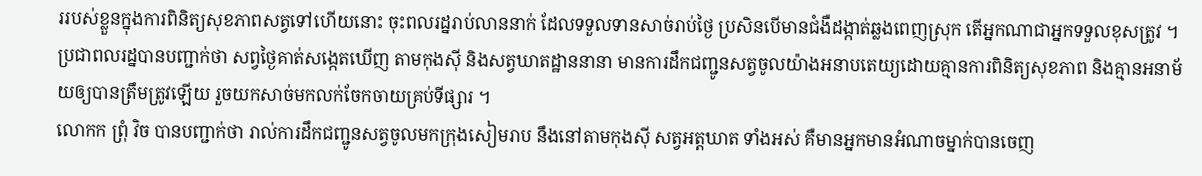ររបស់ខ្លួនក្នុងការពិនិត្យសុខភាពសត្វទៅហើយនោះ ចុះពលរដ្នរាប់លាននាក់ ដែលទទួលទានសាច់រាប់ថ្ងៃ ប្រសិនបើមានជំងឺដង្កាត់ឆ្លងពេញស្រុក តើអ្នកណាជាអ្នកទទួលខុសត្រូវ ។ ប្រជាពលរដ្នបានបញ្ជាក់ថា សព្វថ្ងៃគាត់សង្កេតឃើញ តាមកុងស៊ី និងសត្វឃាតដ្ឋាននានា មានការដឹកជញ្ជូនសត្វចូលយ៉ាងអនាបតេយ្យដោយគ្មានការពិនិត្យសុខភាព និងគ្មានអនាម័យឲ្យបានត្រឹមត្រូវឡើយ រួចយកសាច់មកលក់ចែកចាយគ្រប់ទីផ្សារ ។
លោកក ព្រុំ វិច បានបញ្ជាក់ថា រាល់ការដឹកជញ្ជូនសត្វចូលមកក្រុងសៀមរាប នឹងនៅតាមកុងស៊ី សត្វអត្តឃាត ទាំងអស់ គឺមានអ្នកមានអំណាចម្នាក់បានចេញ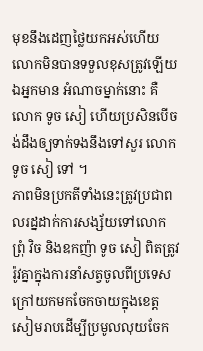មុខនឹងដេញថ្លៃយកអស់ហើយ លោកមិនបានទទួលខុសត្រូវឡើយ ឯអ្នកមាន អំណាចម្នាក់នោះ គឺ លោក ទូច សៀ ហើយប្រសិនបើចង់ដឹងឲ្យទាក់ទងនឹងទៅសួរ លោក ទូច សៀ ទៅ ។
ភាពមិនប្រកតីទាំងនេះត្រូវប្រជាពលរដ្នដាក់ការសង្ស័យទៅលោក ព្រុំ វិច និងឧកញ៉ា ទូច សៀ ពិតត្រូវរ៉ូវគ្នាក្នុងការនាំសត្វចូលពីប្រទេសក្រៅយកមកចែកចាយក្នុងខេត្តសៀមរាបដើម្បីប្រមូលលុយចែក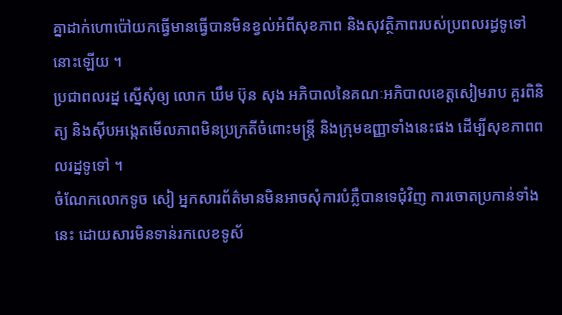គ្នាដាក់ហោប៉ៅយកធ្វើមានធ្វើបានមិនខ្វល់អំពីសុខភាព និងសុវត្ថិភាពរបស់ប្រពលរដ្ធទូទៅនោះឡើយ ។
ប្រជាពលរដ្ន ស្នើសុំឲ្យ លោក ឃឹម ប៊ុន សុង អភិបាលនៃគណៈអភិបាលខេត្តសៀមរាប គួរពិនិត្យ និងស៊ីបអង្កេតមើលភាពមិនប្រក្រតីចំពោះមន្រ្ដី និងក្រុមឧញ្ញាទាំងនេះផង ដើម្បីសុខភាពពលរដ្នទូទៅ ។
ចំណែកលោកទូច សៀ អ្នកសារព័ត៌មានមិនអាចសុំការបំភ្លឺបានទេជុំវិញ ការចោតប្រកាន់ទាំងនេះ ដោយសារមិនទាន់រកលេខទូស័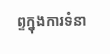ព្ទក្នុងការទំនា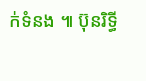ក់ទំនង ៕ ប៊ុនរិទ្ធី